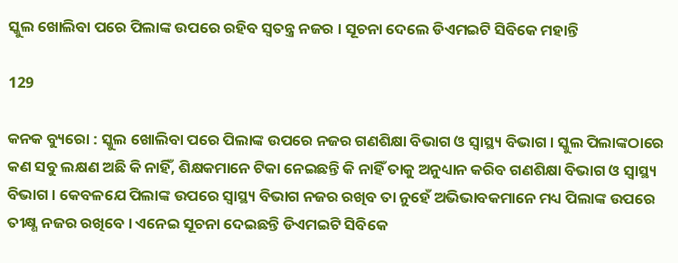ସ୍କୁଲ ଖୋଲିବା ପରେ ପିଲାଙ୍କ ଉପରେ ରହିବ ସ୍ୱତନ୍ତ୍ର ନଜର । ସୂଚନା ଦେଲେ ଡିଏମଇଟି ସିବିକେ ମହାନ୍ତି

129

କନକ ବ୍ୟୁରୋ : ସ୍କୁଲ ଖୋଲିବା ପରେ ପିଲାଙ୍କ ଉପରେ ନଜର ଗଣଶିକ୍ଷା ବିଭାଗ ଓ ସ୍ୱାସ୍ଥ୍ୟ ବିଭାଗ । ସ୍କୁଲ ପିଲାଙ୍କଠାରେ କଣ ସବୁ ଲକ୍ଷଣ ଅଛି କି ନାହିଁ, ଶିକ୍ଷକମାନେ ଟିକା ନେଇଛନ୍ତି କି ନାହିଁ ତାକୁ ଅନୁଧ୍ୟାନ କରିବ ଗଣଶିକ୍ଷା ବିଭାଗ ଓ ସ୍ୱାସ୍ଥ୍ୟ ବିଭାଗ । କେବଳଯେ ପିଲାଙ୍କ ଉପରେ ସ୍ୱାସ୍ଥ୍ୟ ବିଭାଗ ନଜର ରଖିବ ତା ନୁହେଁ ଅଭିଭାବକମାନେ ମଧ୍ୟ ପିଲାଙ୍କ ଉପରେ ତୀକ୍ଷ୍ଣ ନଜର ରଖିବେ । ଏନେଇ ସୂଚନା ଦେଇଛନ୍ତି ଡିଏମଇଟି ସିବିକେ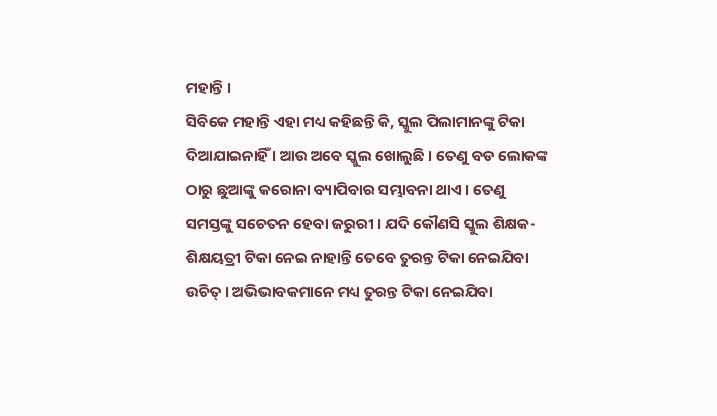ମହାନ୍ତି ।
ସିବିକେ ମହାନ୍ତି ଏହା ମଧ୍ୟ କହିଛନ୍ତି କି, ସ୍କୁଲ ପିଲାମାନଙ୍କୁ ଟିକା ଦିଆଯାଇନାହିଁ । ଆଉ ଅବେ ସ୍କୁଲ ଖୋଲୁଛି । ତେଣୁ ବଡ ଲୋକଙ୍କ ଠାରୁ ଛୁଆଙ୍କୁ କରୋନା ବ୍ୟାପିବାର ସମ୍ଭାବନା ଥାଏ । ତେଣୁ ସମସ୍ତଙ୍କୁ ସଚେତନ ହେବା ଜରୁରୀ । ଯଦି କୌଣସି ସ୍କୁଲ ଶିକ୍ଷକ-ଶିକ୍ଷୟତ୍ରୀ ଟିକା ନେଇ ନାହାନ୍ତି ତେବେ ତୁରନ୍ତ ଟିକା ନେଇଯିବା ଉଚିତ୍ । ଅଭିଭାବକମାନେ ମଧ୍ୟ ତୁରନ୍ତ ଟିକା ନେଇଯିବା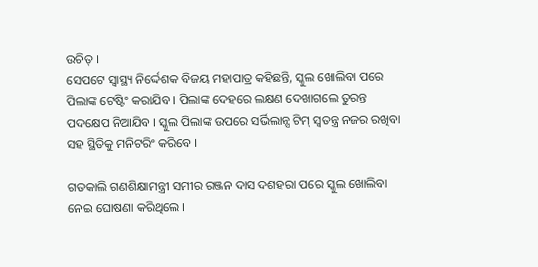ଉଚିତ୍ ।
ସେପଟେ ସ୍ୱାସ୍ଥ୍ୟ ନିର୍ଦ୍ଦେଶକ ବିଜୟ ମହାପାତ୍ର କହିଛନ୍ତି, ସ୍କୁଲ ଖୋଲିବା ପରେ ପିଲାଙ୍କ ଟେଷ୍ଟିଂ କରାଯିବ । ପିଲାଙ୍କ ଦେହରେ ଲକ୍ଷଣ ଦେଖାଗଲେ ତୁରନ୍ତ ପଦକ୍ଷେପ ନିଆଯିବ । ସ୍କୁଲ ପିଲାଙ୍କ ଉପରେ ସର୍ଭିଲାନ୍ସ ଟିମ୍ ସ୍ୱତନ୍ତ୍ର ନଜର ରଖିବା ସହ ସ୍ଥିତିକୁ ମନିଟରିଂ କରିବେ ।

ଗତକାଲି ଗଣଶିକ୍ଷାମନ୍ତ୍ରୀ ସମୀର ରଞ୍ଜନ ଦାସ ଦଶହରା ପରେ ସ୍କୁଲ ଖୋଲିବା ନେଇ ଘୋଷଣା କରିଥିଲେ ।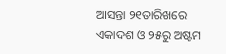ଆସନ୍ତା ୨୧ତାରିଖରେ ଏକାଦଶ ଓ ୨୫ରୁ ଅଷ୍ଟମ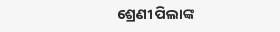ଶ୍ରେଣୀ ପିଲାଙ୍କ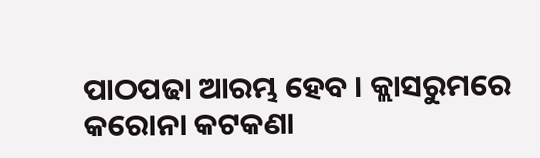ପାଠପଢା ଆରମ୍ଭ ହେବ । କ୍ଲାସରୁମରେ କରୋନା କଟକଣା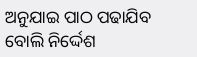ଅନୁଯାଇ ପାଠ ପଢାଯିବ ବୋଲି ନିର୍ଦ୍ଦେଶ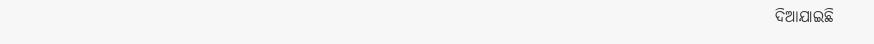ଦିଆଯାଇଛି